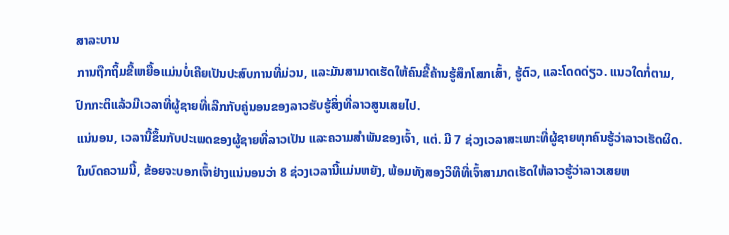ສາລະບານ
ການຖືກຖິ້ມຂີ້ເຫຍື້ອແມ່ນບໍ່ເຄີຍເປັນປະສົບການທີ່ມ່ວນ, ແລະມັນສາມາດເຮັດໃຫ້ຄົນຂີ້ຄ້ານຮູ້ສຶກໂສກເສົ້າ, ຮູ້ຕົວ, ແລະໂດດດ່ຽວ. ແນວໃດກໍ່ຕາມ, ປົກກະຕິແລ້ວມີເວລາທີ່ຜູ້ຊາຍທີ່ເລີກກັບຄູ່ນອນຂອງລາວຮັບຮູ້ສິ່ງທີ່ລາວສູນເສຍໄປ.
ແນ່ນອນ, ເວລານີ້ຂຶ້ນກັບປະເພດຂອງຜູ້ຊາຍທີ່ລາວເປັນ ແລະຄວາມສໍາພັນຂອງເຈົ້າ, ແຕ່. ມີ 7 ຊ່ວງເວລາສະເພາະທີ່ຜູ້ຊາຍທຸກຄົນຮູ້ວ່າລາວເຮັດຜິດ.
ໃນບົດຄວາມນີ້, ຂ້ອຍຈະບອກເຈົ້າຢ່າງແນ່ນອນວ່າ 8 ຊ່ວງເວລານີ້ແມ່ນຫຍັງ, ພ້ອມທັງສອງວິທີທີ່ເຈົ້າສາມາດເຮັດໃຫ້ລາວຮູ້ວ່າລາວເສຍຫ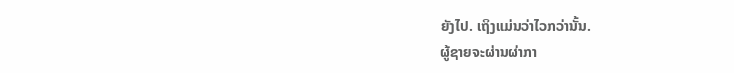ຍັງໄປ. ເຖິງແມ່ນວ່າໄວກວ່ານັ້ນ.
ຜູ້ຊາຍຈະຜ່ານຜ່າກາ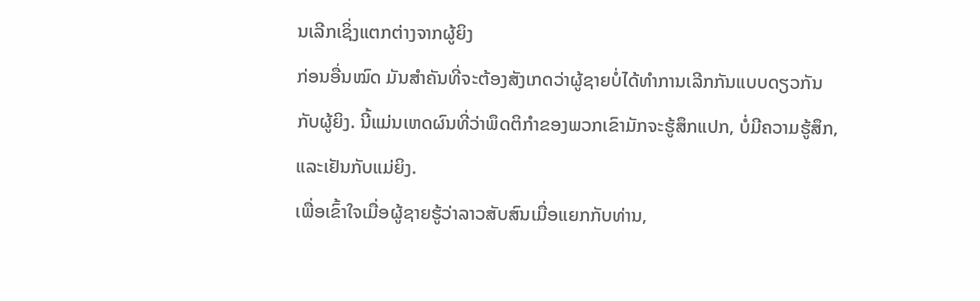ນເລີກເຊິ່ງແຕກຕ່າງຈາກຜູ້ຍິງ
ກ່ອນອື່ນໝົດ ມັນສຳຄັນທີ່ຈະຕ້ອງສັງເກດວ່າຜູ້ຊາຍບໍ່ໄດ້ທຳການເລີກກັນແບບດຽວກັນກັບຜູ້ຍິງ. ນີ້ແມ່ນເຫດຜົນທີ່ວ່າພຶດຕິກໍາຂອງພວກເຂົາມັກຈະຮູ້ສຶກແປກ, ບໍ່ມີຄວາມຮູ້ສຶກ, ແລະເຢັນກັບແມ່ຍິງ.
ເພື່ອເຂົ້າໃຈເມື່ອຜູ້ຊາຍຮູ້ວ່າລາວສັບສົນເມື່ອແຍກກັບທ່ານ,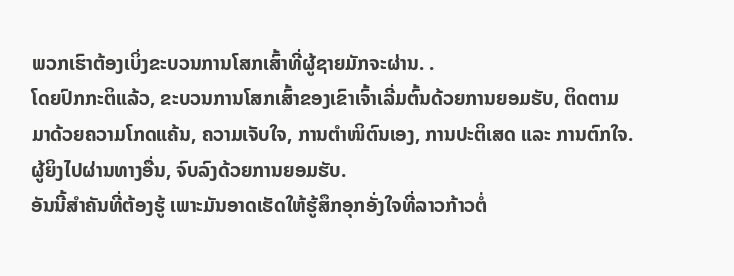ພວກເຮົາຕ້ອງເບິ່ງຂະບວນການໂສກເສົ້າທີ່ຜູ້ຊາຍມັກຈະຜ່ານ. .
ໂດຍປົກກະຕິແລ້ວ, ຂະບວນການໂສກເສົ້າຂອງເຂົາເຈົ້າເລີ່ມຕົ້ນດ້ວຍການຍອມຮັບ, ຕິດຕາມມາດ້ວຍຄວາມໂກດແຄ້ນ, ຄວາມເຈັບໃຈ, ການຕຳໜິຕົນເອງ, ການປະຕິເສດ ແລະ ການຕົກໃຈ. ຜູ້ຍິງໄປຜ່ານທາງອື່ນ, ຈົບລົງດ້ວຍການຍອມຮັບ.
ອັນນີ້ສຳຄັນທີ່ຕ້ອງຮູ້ ເພາະມັນອາດເຮັດໃຫ້ຮູ້ສຶກອຸກອັ່ງໃຈທີ່ລາວກ້າວຕໍ່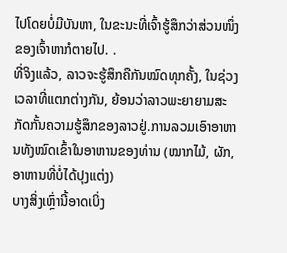ໄປໂດຍບໍ່ມີບັນຫາ, ໃນຂະນະທີ່ເຈົ້າຮູ້ສຶກວ່າສ່ວນໜຶ່ງຂອງເຈົ້າຫາກໍຕາຍໄປ. .
ທີ່ຈິງແລ້ວ, ລາວຈະຮູ້ສຶກຄືກັນໝົດທຸກຄັ້ງ, ໃນຊ່ວງເວລາທີ່ແຕກຕ່າງກັນ, ຍ້ອນວ່າລາວພະຍາຍາມສະກັດກັ້ນຄວາມຮູ້ສຶກຂອງລາວຢູ່.ການລວມເອົາອາຫານທັງໝົດເຂົ້າໃນອາຫານຂອງທ່ານ (ໝາກໄມ້, ຜັກ, ອາຫານທີ່ບໍ່ໄດ້ປຸງແຕ່ງ)
ບາງສິ່ງເຫຼົ່ານີ້ອາດເບິ່ງ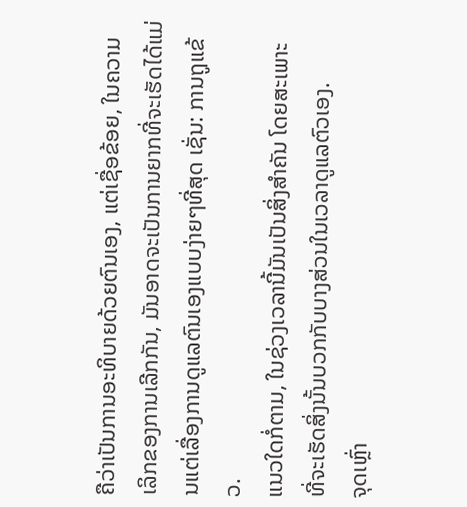ຄືວ່າເປັນການອະທິບາຍດ້ວຍຕົນເອງ, ແຕ່ເຊື່ອຂ້ອຍ, ໃນຄວາມເລິກຂອງການເລີກກັນ, ມັນອາດຈະເປັນການຍາກທີ່ຈະເຮັດໄດ້ແມ່ນແຕ່ເລື່ອງການດູແລຕົນເອງແບບງ່າຍໆທີ່ສຸດ ເຊັ່ນ: ການຖູແຂ້ວ.
ແນວໃດກໍ່ຕາມ, ໃນຊ່ວງເວລານີ້ມັນເປັນສິ່ງສຳຄັນ ໂດຍສະເພາະ ທີ່ຈະເຮັດສິ່ງນັ້ນບວກກັບບາງສ່ວນໃນເວລາດູແລຕົວເອງ.
ຈຸດເຫຼົ່າ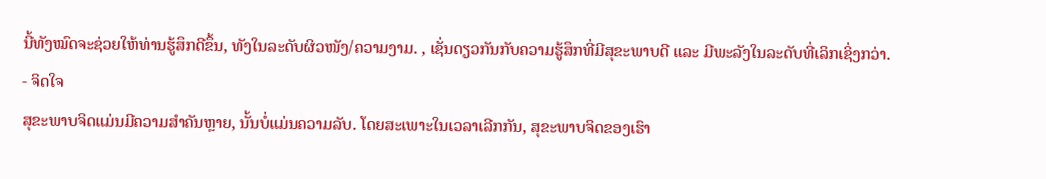ນີ້ທັງໝົດຈະຊ່ວຍໃຫ້ທ່ານຮູ້ສຶກດີຂຶ້ນ, ທັງໃນລະດັບຜິວໜັງ/ຄວາມງາມ. , ເຊັ່ນດຽວກັນກັບຄວາມຮູ້ສຶກທີ່ມີສຸຂະພາບດີ ແລະ ມີພະລັງໃນລະດັບທີ່ເລິກເຊິ່ງກວ່າ.
- ຈິດໃຈ
ສຸຂະພາບຈິດແມ່ນມີຄວາມສຳຄັນຫຼາຍ, ນັ້ນບໍ່ແມ່ນຄວາມລັບ. ໂດຍສະເພາະໃນເວລາເລີກກັນ, ສຸຂະພາບຈິດຂອງເຮົາ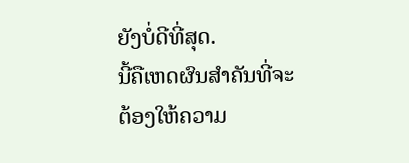ຍັງບໍ່ດີທີ່ສຸດ.
ນີ້ຄືເຫດຜົນສຳຄັນທີ່ຈະຕ້ອງໃຫ້ຄວາມ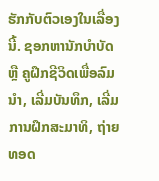ຮັກກັບຕົວເອງໃນເລື່ອງນີ້. ຊອກຫານັກບຳບັດ ຫຼື ຄູຝຶກຊີວິດເພື່ອລົມນຳ, ເລີ່ມບັນທຶກ, ເລີ່ມການຝຶກສະມາທິ, ຖ່າຍທອດ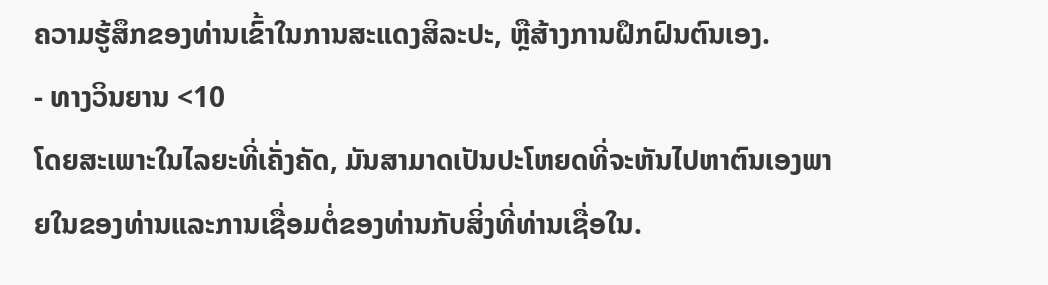ຄວາມຮູ້ສຶກຂອງທ່ານເຂົ້າໃນການສະແດງສິລະປະ, ຫຼືສ້າງການຝຶກຝົນຕົນເອງ.
- ທາງວິນຍານ <10
ໂດຍສະເພາະໃນໄລຍະທີ່ເຄັ່ງຄັດ, ມັນສາມາດເປັນປະໂຫຍດທີ່ຈະຫັນໄປຫາຕົນເອງພາຍໃນຂອງທ່ານແລະການເຊື່ອມຕໍ່ຂອງທ່ານກັບສິ່ງທີ່ທ່ານເຊື່ອໃນ.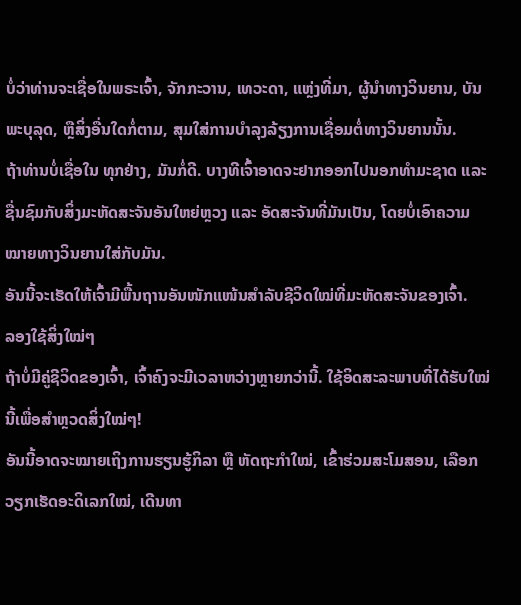ບໍ່ວ່າທ່ານຈະເຊື່ອໃນພຣະເຈົ້າ, ຈັກກະວານ, ເທວະດາ, ແຫຼ່ງທີ່ມາ, ຜູ້ນໍາທາງວິນຍານ, ບັນພະບຸລຸດ, ຫຼືສິ່ງອື່ນໃດກໍ່ຕາມ, ສຸມໃສ່ການບໍາລຸງລ້ຽງການເຊື່ອມຕໍ່ທາງວິນຍານນັ້ນ.
ຖ້າທ່ານບໍ່ເຊື່ອໃນ ທຸກຢ່າງ, ມັນກໍ່ດີ. ບາງທີເຈົ້າອາດຈະຢາກອອກໄປນອກທຳມະຊາດ ແລະ ຊື່ນຊົມກັບສິ່ງມະຫັດສະຈັນອັນໃຫຍ່ຫຼວງ ແລະ ອັດສະຈັນທີ່ມັນເປັນ, ໂດຍບໍ່ເອົາຄວາມໝາຍທາງວິນຍານໃສ່ກັບມັນ.
ອັນນີ້ຈະເຮັດໃຫ້ເຈົ້າມີພື້ນຖານອັນໜັກແໜ້ນສຳລັບຊີວິດໃໝ່ທີ່ມະຫັດສະຈັນຂອງເຈົ້າ.
ລອງໃຊ້ສິ່ງໃໝ່ໆ
ຖ້າບໍ່ມີຄູ່ຊີວິດຂອງເຈົ້າ, ເຈົ້າຄົງຈະມີເວລາຫວ່າງຫຼາຍກວ່ານີ້. ໃຊ້ອິດສະລະພາບທີ່ໄດ້ຮັບໃໝ່ນີ້ເພື່ອສຳຫຼວດສິ່ງໃໝ່ໆ!
ອັນນີ້ອາດຈະໝາຍເຖິງການຮຽນຮູ້ກິລາ ຫຼື ຫັດຖະກຳໃໝ່, ເຂົ້າຮ່ວມສະໂມສອນ, ເລືອກວຽກເຮັດອະດິເລກໃໝ່, ເດີນທາ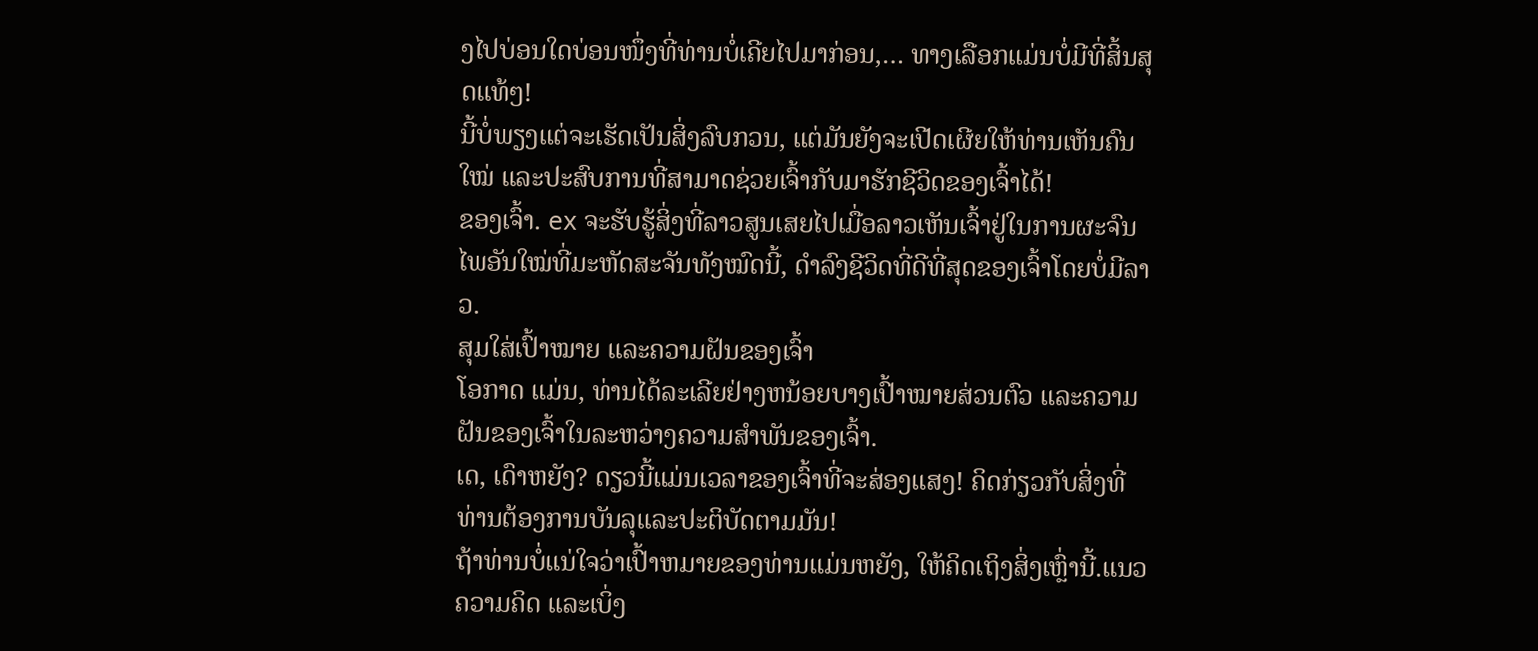ງໄປບ່ອນໃດບ່ອນໜຶ່ງທີ່ທ່ານບໍ່ເຄີຍໄປມາກ່ອນ,… ທາງເລືອກແມ່ນບໍ່ມີທີ່ສິ້ນສຸດແທ້ໆ!
ນີ້ບໍ່ພຽງແຕ່ຈະເຮັດເປັນສິ່ງລົບກວນ, ແຕ່ມັນຍັງຈະເປີດເຜີຍໃຫ້ທ່ານເຫັນຄົນໃໝ່ ແລະປະສົບການທີ່ສາມາດຊ່ວຍເຈົ້າກັບມາຮັກຊີວິດຂອງເຈົ້າໄດ້!
ຂອງເຈົ້າ. ex ຈະຮັບຮູ້ສິ່ງທີ່ລາວສູນເສຍໄປເມື່ອລາວເຫັນເຈົ້າຢູ່ໃນການຜະຈົນໄພອັນໃໝ່ທີ່ມະຫັດສະຈັນທັງໝົດນີ້, ດໍາລົງຊີວິດທີ່ດີທີ່ສຸດຂອງເຈົ້າໂດຍບໍ່ມີລາວ.
ສຸມໃສ່ເປົ້າໝາຍ ແລະຄວາມຝັນຂອງເຈົ້າ
ໂອກາດ ແມ່ນ, ທ່ານໄດ້ລະເລີຍຢ່າງຫນ້ອຍບາງເປົ້າໝາຍສ່ວນຕົວ ແລະຄວາມຝັນຂອງເຈົ້າໃນລະຫວ່າງຄວາມສຳພັນຂອງເຈົ້າ.
ເດ, ເດົາຫຍັງ? ດຽວນີ້ແມ່ນເວລາຂອງເຈົ້າທີ່ຈະສ່ອງແສງ! ຄິດກ່ຽວກັບສິ່ງທີ່ທ່ານຕ້ອງການບັນລຸແລະປະຕິບັດຕາມມັນ!
ຖ້າທ່ານບໍ່ແນ່ໃຈວ່າເປົ້າຫມາຍຂອງທ່ານແມ່ນຫຍັງ, ໃຫ້ຄິດເຖິງສິ່ງເຫຼົ່ານີ້.ແນວຄວາມຄິດ ແລະເບິ່ງ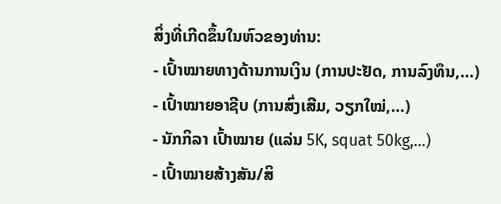ສິ່ງທີ່ເກີດຂຶ້ນໃນຫົວຂອງທ່ານ:
- ເປົ້າໝາຍທາງດ້ານການເງິນ (ການປະຢັດ, ການລົງທຶນ,…)
- ເປົ້າໝາຍອາຊີບ (ການສົ່ງເສີມ, ວຽກໃໝ່,…)
- ນັກກິລາ ເປົ້າໝາຍ (ແລ່ນ 5K, squat 50kg,…)
- ເປົ້າໝາຍສ້າງສັນ/ສິ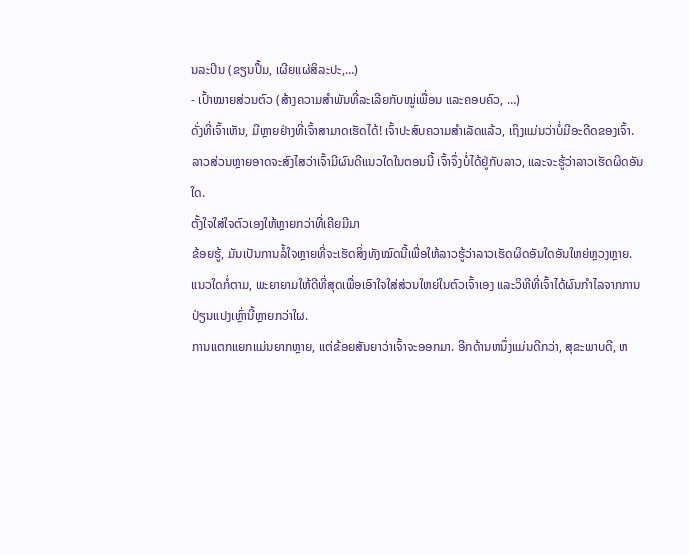ນລະປິນ (ຂຽນປຶ້ມ, ເຜີຍແຜ່ສິລະປະ,…)
- ເປົ້າໝາຍສ່ວນຕົວ (ສ້າງຄວາມສໍາພັນທີ່ລະເລີຍກັບໝູ່ເພື່ອນ ແລະຄອບຄົວ, …)
ດັ່ງທີ່ເຈົ້າເຫັນ, ມີຫຼາຍຢ່າງທີ່ເຈົ້າສາມາດເຮັດໄດ້! ເຈົ້າປະສົບຄວາມສຳເລັດແລ້ວ, ເຖິງແມ່ນວ່າບໍ່ມີອະດີດຂອງເຈົ້າ.
ລາວສ່ວນຫຼາຍອາດຈະສົງໄສວ່າເຈົ້າມີຜົນດີແນວໃດໃນຕອນນີ້ ເຈົ້າຈຶ່ງບໍ່ໄດ້ຢູ່ກັບລາວ, ແລະຈະຮູ້ວ່າລາວເຮັດຜິດອັນໃດ.
ຕັ້ງໃຈໃສ່ໃຈຕົວເອງໃຫ້ຫຼາຍກວ່າທີ່ເຄີຍມີມາ
ຂ້ອຍຮູ້, ມັນເປັນການລໍ້ໃຈຫຼາຍທີ່ຈະເຮັດສິ່ງທັງໝົດນີ້ເພື່ອໃຫ້ລາວຮູ້ວ່າລາວເຮັດຜິດອັນໃດອັນໃຫຍ່ຫຼວງຫຼາຍ.
ແນວໃດກໍ່ຕາມ, ພະຍາຍາມໃຫ້ດີທີ່ສຸດເພື່ອເອົາໃຈໃສ່ສ່ວນໃຫຍ່ໃນຕົວເຈົ້າເອງ ແລະວິທີທີ່ເຈົ້າໄດ້ຜົນກໍາໄລຈາກການປ່ຽນແປງເຫຼົ່ານີ້ຫຼາຍກວ່າໃຜ.
ການແຕກແຍກແມ່ນຍາກຫຼາຍ, ແຕ່ຂ້ອຍສັນຍາວ່າເຈົ້າຈະອອກມາ. ອີກດ້ານຫນຶ່ງແມ່ນດີກວ່າ, ສຸຂະພາບດີ, ຫ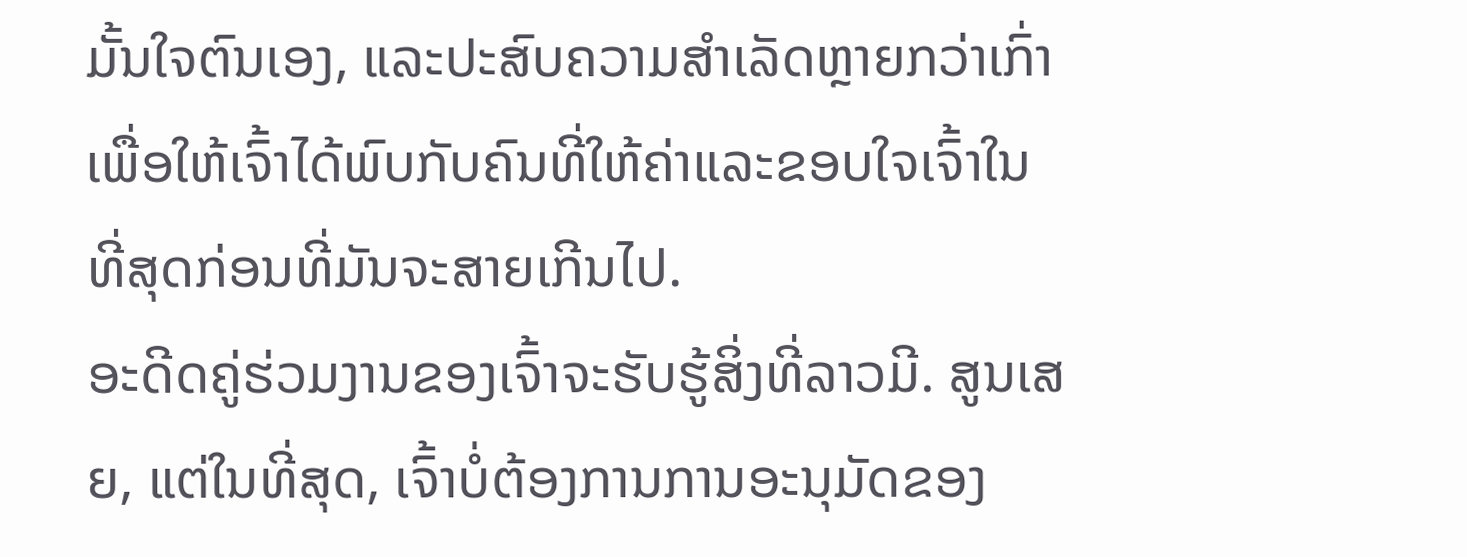ມັ້ນໃຈຕົນເອງ, ແລະປະສົບຄວາມສໍາເລັດຫຼາຍກວ່າເກົ່າເພື່ອໃຫ້ເຈົ້າໄດ້ພົບກັບຄົນທີ່ໃຫ້ຄ່າແລະຂອບໃຈເຈົ້າໃນທີ່ສຸດກ່ອນທີ່ມັນຈະສາຍເກີນໄປ.
ອະດີດຄູ່ຮ່ວມງານຂອງເຈົ້າຈະຮັບຮູ້ສິ່ງທີ່ລາວມີ. ສູນເສຍ, ແຕ່ໃນທີ່ສຸດ, ເຈົ້າບໍ່ຕ້ອງການການອະນຸມັດຂອງ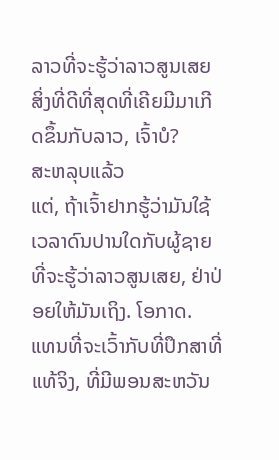ລາວທີ່ຈະຮູ້ວ່າລາວສູນເສຍສິ່ງທີ່ດີທີ່ສຸດທີ່ເຄີຍມີມາເກີດຂຶ້ນກັບລາວ, ເຈົ້າບໍ?
ສະຫລຸບແລ້ວ
ແຕ່, ຖ້າເຈົ້າຢາກຮູ້ວ່າມັນໃຊ້ເວລາດົນປານໃດກັບຜູ້ຊາຍທີ່ຈະຮູ້ວ່າລາວສູນເສຍ, ຢ່າປ່ອຍໃຫ້ມັນເຖິງ. ໂອກາດ.
ແທນທີ່ຈະເວົ້າກັບທີ່ປຶກສາທີ່ແທ້ຈິງ, ທີ່ມີພອນສະຫວັນ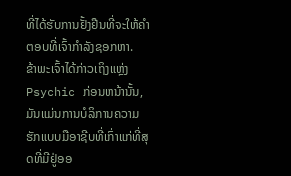ທີ່ໄດ້ຮັບການຢັ້ງຢືນທີ່ຈະໃຫ້ຄໍາຕອບທີ່ເຈົ້າກໍາລັງຊອກຫາ.
ຂ້າພະເຈົ້າໄດ້ກ່າວເຖິງແຫຼ່ງ Psychic ກ່ອນຫນ້ານັ້ນ, ມັນແມ່ນການບໍລິການຄວາມຮັກແບບມືອາຊີບທີ່ເກົ່າແກ່ທີ່ສຸດທີ່ມີຢູ່ອອ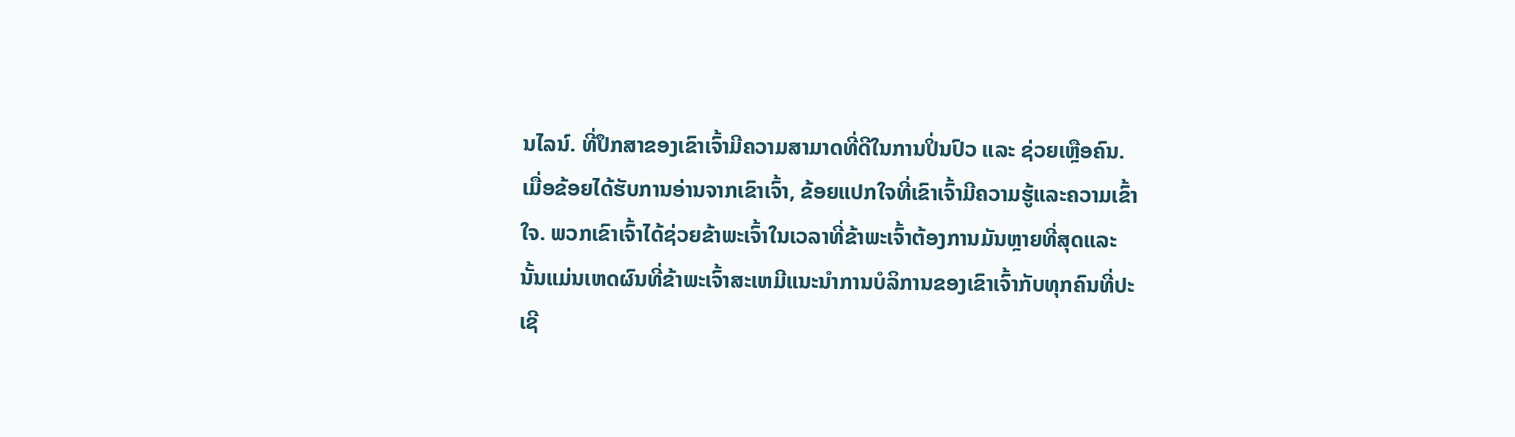ນໄລນ໌. ທີ່ປຶກສາຂອງເຂົາເຈົ້າມີຄວາມສາມາດທີ່ດີໃນການປິ່ນປົວ ແລະ ຊ່ວຍເຫຼືອຄົນ.
ເມື່ອຂ້ອຍໄດ້ຮັບການອ່ານຈາກເຂົາເຈົ້າ, ຂ້ອຍແປກໃຈທີ່ເຂົາເຈົ້າມີຄວາມຮູ້ແລະຄວາມເຂົ້າໃຈ. ພວກເຂົາເຈົ້າໄດ້ຊ່ວຍຂ້າພະເຈົ້າໃນເວລາທີ່ຂ້າພະເຈົ້າຕ້ອງການມັນຫຼາຍທີ່ສຸດແລະນັ້ນແມ່ນເຫດຜົນທີ່ຂ້າພະເຈົ້າສະເຫມີແນະນໍາການບໍລິການຂອງເຂົາເຈົ້າກັບທຸກຄົນທີ່ປະເຊີ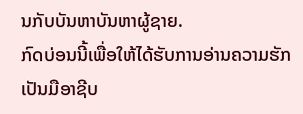ນກັບບັນຫາບັນຫາຜູ້ຊາຍ.
ກົດບ່ອນນີ້ເພື່ອໃຫ້ໄດ້ຮັບການອ່ານຄວາມຮັກເປັນມືອາຊີບ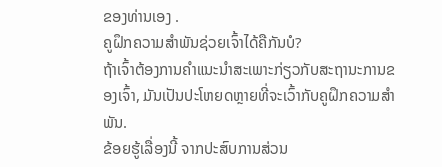ຂອງທ່ານເອງ .
ຄູຝຶກຄວາມສຳພັນຊ່ວຍເຈົ້າໄດ້ຄືກັນບໍ?
ຖ້າເຈົ້າຕ້ອງການຄຳແນະນຳສະເພາະກ່ຽວກັບສະຖານະການຂອງເຈົ້າ, ມັນເປັນປະໂຫຍດຫຼາຍທີ່ຈະເວົ້າກັບຄູຝຶກຄວາມສຳພັນ.
ຂ້ອຍຮູ້ເລື່ອງນີ້ ຈາກປະສົບການສ່ວນ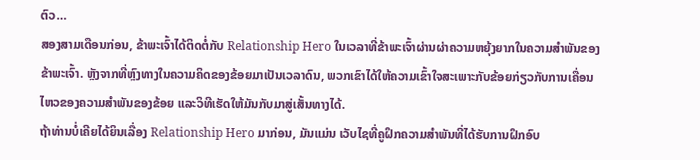ຕົວ…
ສອງສາມເດືອນກ່ອນ, ຂ້າພະເຈົ້າໄດ້ຕິດຕໍ່ກັບ Relationship Hero ໃນເວລາທີ່ຂ້າພະເຈົ້າຜ່ານຜ່າຄວາມຫຍຸ້ງຍາກໃນຄວາມສຳພັນຂອງຂ້າພະເຈົ້າ. ຫຼັງຈາກທີ່ຫຼົງທາງໃນຄວາມຄິດຂອງຂ້ອຍມາເປັນເວລາດົນ, ພວກເຂົາໄດ້ໃຫ້ຄວາມເຂົ້າໃຈສະເພາະກັບຂ້ອຍກ່ຽວກັບການເຄື່ອນໄຫວຂອງຄວາມສຳພັນຂອງຂ້ອຍ ແລະວິທີເຮັດໃຫ້ມັນກັບມາສູ່ເສັ້ນທາງໄດ້.
ຖ້າທ່ານບໍ່ເຄີຍໄດ້ຍິນເລື່ອງ Relationship Hero ມາກ່ອນ, ມັນແມ່ນ ເວັບໄຊທີ່ຄູຝຶກຄວາມສໍາພັນທີ່ໄດ້ຮັບການຝຶກອົບ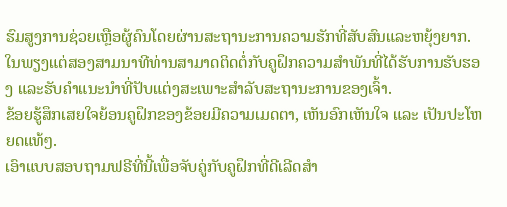ຮົມສູງການຊ່ວຍເຫຼືອຜູ້ຄົນໂດຍຜ່ານສະຖານະການຄວາມຮັກທີ່ສັບສົນແລະຫຍຸ້ງຍາກ.
ໃນພຽງແຕ່ສອງສາມນາທີທ່ານສາມາດຕິດຕໍ່ກັບຄູຝຶກຄວາມສຳພັນທີ່ໄດ້ຮັບການຮັບຮອງ ແລະຮັບຄຳແນະນຳທີ່ປັບແຕ່ງສະເພາະສຳລັບສະຖານະການຂອງເຈົ້າ.
ຂ້ອຍຮູ້ສຶກເສຍໃຈຍ້ອນຄູຝຶກຂອງຂ້ອຍມີຄວາມເມດຕາ, ເຫັນອົກເຫັນໃຈ ແລະ ເປັນປະໂຫຍດແທ້ໆ.
ເອົາແບບສອບຖາມຟຣີທີ່ນີ້ເພື່ອຈັບຄູ່ກັບຄູຝຶກທີ່ດີເລີດສໍາ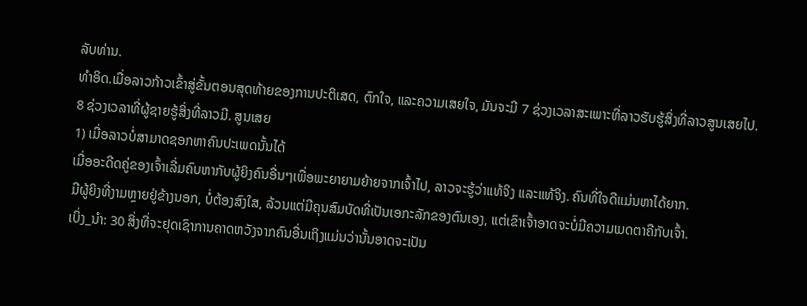ລັບທ່ານ.
ທຳອິດ.ເມື່ອລາວກ້າວເຂົ້າສູ່ຂັ້ນຕອນສຸດທ້າຍຂອງການປະຕິເສດ, ຕົກໃຈ, ແລະຄວາມເສຍໃຈ, ມັນຈະມີ 7 ຊ່ວງເວລາສະເພາະທີ່ລາວຮັບຮູ້ສິ່ງທີ່ລາວສູນເສຍໄປ.
8 ຊ່ວງເວລາທີ່ຜູ້ຊາຍຮູ້ສິ່ງທີ່ລາວມີ. ສູນເສຍ
1) ເມື່ອລາວບໍ່ສາມາດຊອກຫາຄົນປະເພດນັ້ນໄດ້
ເມື່ອອະດີດຄູ່ຂອງເຈົ້າເລີ່ມຄົບຫາກັບຜູ້ຍິງຄົນອື່ນໆເພື່ອພະຍາຍາມຍ້າຍຈາກເຈົ້າໄປ, ລາວຈະຮູ້ວ່າແທ້ຈິງ ແລະແທ້ຈິງ. ຄົນທີ່ໃຈດີແມ່ນຫາໄດ້ຍາກ.
ມີຜູ້ຍິງທີ່ງາມຫຼາຍຢູ່ຂ້າງນອກ, ບໍ່ຕ້ອງສົງໃສ, ລ້ວນແຕ່ມີຄຸນສົມບັດທີ່ເປັນເອກະລັກຂອງຕົນເອງ, ແຕ່ເຂົາເຈົ້າອາດຈະບໍ່ມີຄວາມເມດຕາຄືກັບເຈົ້າ.
ເບິ່ງ_ນຳ: 30 ສິ່ງທີ່ຈະຢຸດເຊົາການຄາດຫວັງຈາກຄົນອື່ນເຖິງແມ່ນວ່ານັ້ນອາດຈະເປັນ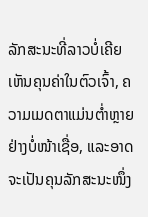ລັກສະນະທີ່ລາວບໍ່ເຄີຍເຫັນຄຸນຄ່າໃນຕົວເຈົ້າ, ຄວາມເມດຕາແມ່ນຕໍ່າຫຼາຍຢ່າງບໍ່ໜ້າເຊື່ອ, ແລະອາດຈະເປັນຄຸນລັກສະນະໜຶ່ງ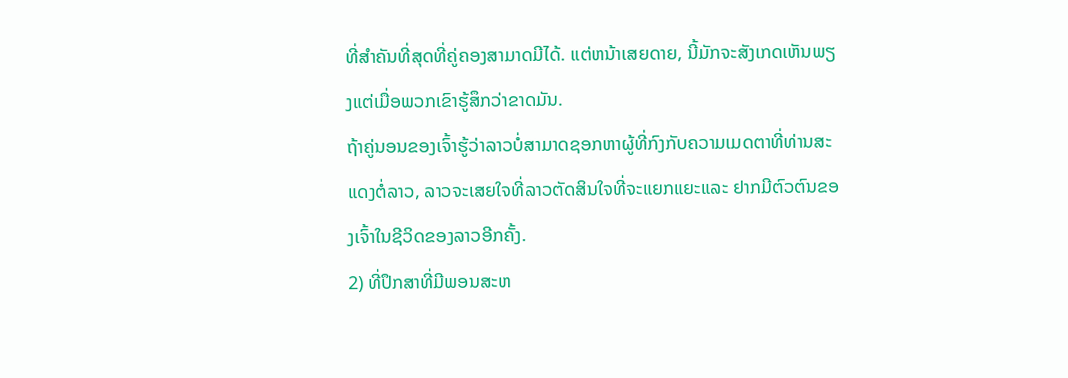ທີ່ສຳຄັນທີ່ສຸດທີ່ຄູ່ຄອງສາມາດມີໄດ້. ແຕ່ຫນ້າເສຍດາຍ, ນີ້ມັກຈະສັງເກດເຫັນພຽງແຕ່ເມື່ອພວກເຂົາຮູ້ສຶກວ່າຂາດມັນ.
ຖ້າຄູ່ນອນຂອງເຈົ້າຮູ້ວ່າລາວບໍ່ສາມາດຊອກຫາຜູ້ທີ່ກົງກັບຄວາມເມດຕາທີ່ທ່ານສະແດງຕໍ່ລາວ, ລາວຈະເສຍໃຈທີ່ລາວຕັດສິນໃຈທີ່ຈະແຍກແຍະແລະ ຢາກມີຕົວຕົນຂອງເຈົ້າໃນຊີວິດຂອງລາວອີກຄັ້ງ.
2) ທີ່ປຶກສາທີ່ມີພອນສະຫ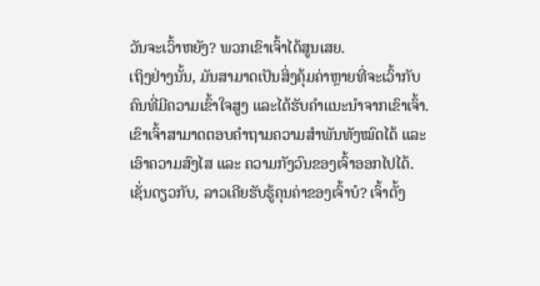ວັນຈະເວົ້າຫຍັງ? ພວກເຂົາເຈົ້າໄດ້ສູນເສຍ.
ເຖິງຢ່າງນັ້ນ, ມັນສາມາດເປັນສິ່ງຄຸ້ມຄ່າຫຼາຍທີ່ຈະເວົ້າກັບຄົນທີ່ມີຄວາມເຂົ້າໃຈສູງ ແລະໄດ້ຮັບຄຳແນະນຳຈາກເຂົາເຈົ້າ.
ເຂົາເຈົ້າສາມາດຕອບຄຳຖາມຄວາມສຳພັນທັງໝົດໄດ້ ແລະ ເອົາຄວາມສົງໄສ ແລະ ຄວາມກັງວົນຂອງເຈົ້າອອກໄປໄດ້.
ເຊັ່ນດຽວກັບ, ລາວເຄີຍຮັບຮູ້ຄຸນຄ່າຂອງເຈົ້າບໍ? ເຈົ້າຕັ້ງ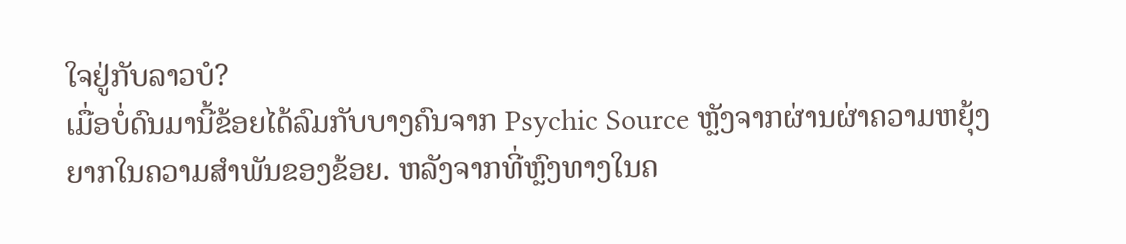ໃຈຢູ່ກັບລາວບໍ?
ເມື່ອບໍ່ດົນມານີ້ຂ້ອຍໄດ້ລົມກັບບາງຄົນຈາກ Psychic Source ຫຼັງຈາກຜ່ານຜ່າຄວາມຫຍຸ້ງຍາກໃນຄວາມສຳພັນຂອງຂ້ອຍ. ຫລັງຈາກທີ່ຫຼົງທາງໃນຄ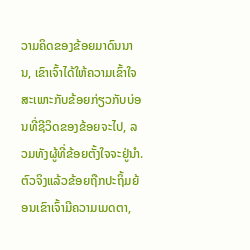ວາມຄິດຂອງຂ້ອຍມາດົນນານ, ເຂົາເຈົ້າໄດ້ໃຫ້ຄວາມເຂົ້າໃຈສະເພາະກັບຂ້ອຍກ່ຽວກັບບ່ອນທີ່ຊີວິດຂອງຂ້ອຍຈະໄປ, ລວມທັງຜູ້ທີ່ຂ້ອຍຕັ້ງໃຈຈະຢູ່ນຳ.
ຕົວຈິງແລ້ວຂ້ອຍຖືກປະຖິ້ມຍ້ອນເຂົາເຈົ້າມີຄວາມເມດຕາ,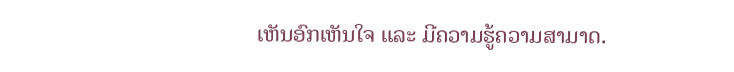ເຫັນອົກເຫັນໃຈ ແລະ ມີຄວາມຮູ້ຄວາມສາມາດ.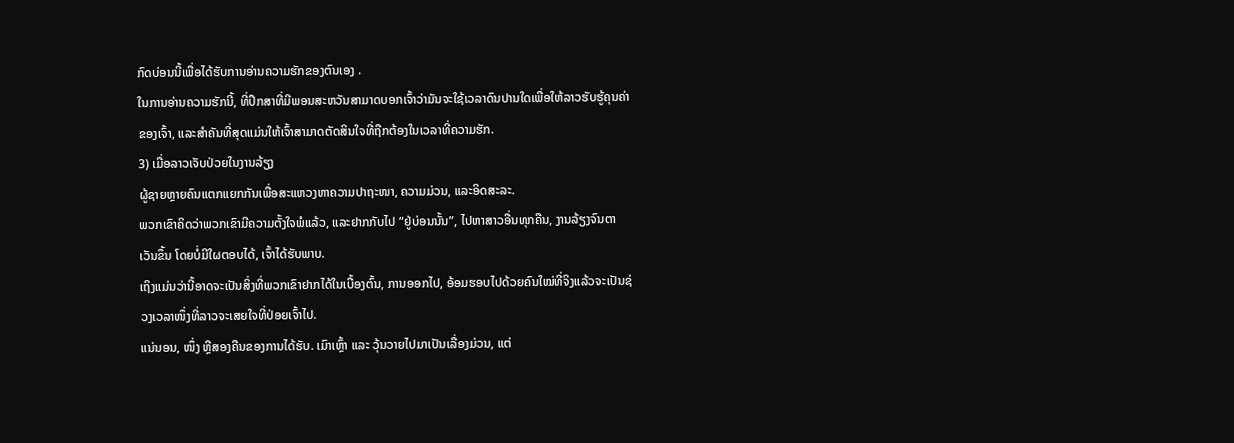ກົດບ່ອນນີ້ເພື່ອໄດ້ຮັບການອ່ານຄວາມຮັກຂອງຕົນເອງ .
ໃນການອ່ານຄວາມຮັກນີ້, ທີ່ປຶກສາທີ່ມີພອນສະຫວັນສາມາດບອກເຈົ້າວ່າມັນຈະໃຊ້ເວລາດົນປານໃດເພື່ອໃຫ້ລາວຮັບຮູ້ຄຸນຄ່າຂອງເຈົ້າ, ແລະສໍາຄັນທີ່ສຸດແມ່ນໃຫ້ເຈົ້າສາມາດຕັດສິນໃຈທີ່ຖືກຕ້ອງໃນເວລາທີ່ຄວາມຮັກ.
3) ເມື່ອລາວເຈັບປ່ວຍໃນງານລ້ຽງ
ຜູ້ຊາຍຫຼາຍຄົນແຕກແຍກກັນເພື່ອສະແຫວງຫາຄວາມປາຖະໜາ, ຄວາມມ່ວນ, ແລະອິດສະລະ.
ພວກເຂົາຄິດວ່າພວກເຂົາມີຄວາມຕັ້ງໃຈພໍແລ້ວ, ແລະຢາກກັບໄປ “ຢູ່ບ່ອນນັ້ນ”, ໄປຫາສາວອື່ນທຸກຄືນ, ງານລ້ຽງຈົນຕາເວັນຂຶ້ນ ໂດຍບໍ່ມີໃຜຕອບໄດ້, ເຈົ້າໄດ້ຮັບພາບ.
ເຖິງແມ່ນວ່ານີ້ອາດຈະເປັນສິ່ງທີ່ພວກເຂົາຢາກໄດ້ໃນເບື້ອງຕົ້ນ, ການອອກໄປ, ອ້ອມຮອບໄປດ້ວຍຄົນໃໝ່ທີ່ຈິງແລ້ວຈະເປັນຊ່ວງເວລາໜຶ່ງທີ່ລາວຈະເສຍໃຈທີ່ປ່ອຍເຈົ້າໄປ.
ແນ່ນອນ, ໜຶ່ງ ຫຼືສອງຄືນຂອງການໄດ້ຮັບ. ເມົາເຫຼົ້າ ແລະ ວຸ້ນວາຍໄປມາເປັນເລື່ອງມ່ວນ, ແຕ່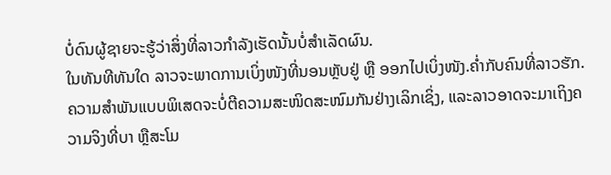ບໍ່ດົນຜູ້ຊາຍຈະຮູ້ວ່າສິ່ງທີ່ລາວກຳລັງເຮັດນັ້ນບໍ່ສຳເລັດຜົນ.
ໃນທັນທີທັນໃດ ລາວຈະພາດການເບິ່ງໜັງທີ່ນອນຫຼັບຢູ່ ຫຼື ອອກໄປເບິ່ງໜັງ.ຄ່ຳກັບຄົນທີ່ລາວຮັກ.
ຄວາມສຳພັນແບບພິເສດຈະບໍ່ຕີຄວາມສະໜິດສະໜົມກັນຢ່າງເລິກເຊິ່ງ, ແລະລາວອາດຈະມາເຖິງຄວາມຈິງທີ່ບາ ຫຼືສະໂມ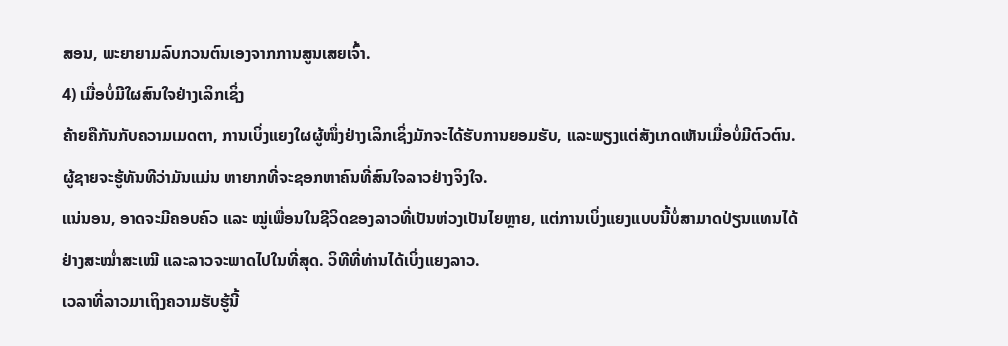ສອນ, ພະຍາຍາມລົບກວນຕົນເອງຈາກການສູນເສຍເຈົ້າ.
4) ເມື່ອບໍ່ມີໃຜສົນໃຈຢ່າງເລິກເຊິ່ງ
ຄ້າຍຄືກັນກັບຄວາມເມດຕາ, ການເບິ່ງແຍງໃຜຜູ້ໜຶ່ງຢ່າງເລິກເຊິ່ງມັກຈະໄດ້ຮັບການຍອມຮັບ, ແລະພຽງແຕ່ສັງເກດເຫັນເມື່ອບໍ່ມີຕົວຕົນ.
ຜູ້ຊາຍຈະຮູ້ທັນທີວ່າມັນແມ່ນ ຫາຍາກທີ່ຈະຊອກຫາຄົນທີ່ສົນໃຈລາວຢ່າງຈິງໃຈ.
ແນ່ນອນ, ອາດຈະມີຄອບຄົວ ແລະ ໝູ່ເພື່ອນໃນຊີວິດຂອງລາວທີ່ເປັນຫ່ວງເປັນໄຍຫຼາຍ, ແຕ່ການເບິ່ງແຍງແບບນີ້ບໍ່ສາມາດປ່ຽນແທນໄດ້ຢ່າງສະໝໍ່າສະເໝີ ແລະລາວຈະພາດໄປໃນທີ່ສຸດ. ວິທີທີ່ທ່ານໄດ້ເບິ່ງແຍງລາວ.
ເວລາທີ່ລາວມາເຖິງຄວາມຮັບຮູ້ນີ້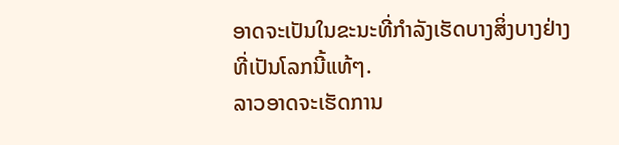ອາດຈະເປັນໃນຂະນະທີ່ກຳລັງເຮັດບາງສິ່ງບາງຢ່າງທີ່ເປັນໂລກນີ້ແທ້ໆ.
ລາວອາດຈະເຮັດການ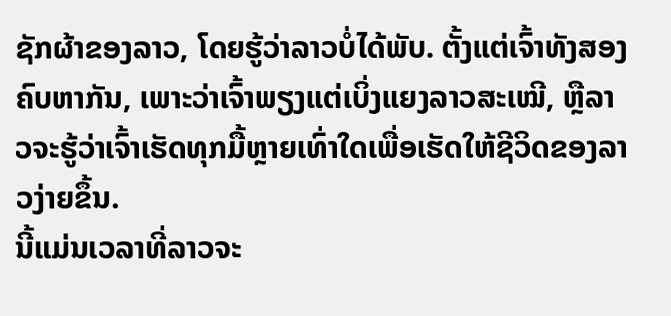ຊັກຜ້າຂອງລາວ, ໂດຍຮູ້ວ່າລາວບໍ່ໄດ້ພັບ. ຕັ້ງແຕ່ເຈົ້າທັງສອງຄົບຫາກັນ, ເພາະວ່າເຈົ້າພຽງແຕ່ເບິ່ງແຍງລາວສະເໝີ, ຫຼືລາວຈະຮູ້ວ່າເຈົ້າເຮັດທຸກມື້ຫຼາຍເທົ່າໃດເພື່ອເຮັດໃຫ້ຊີວິດຂອງລາວງ່າຍຂຶ້ນ.
ນີ້ແມ່ນເວລາທີ່ລາວຈະ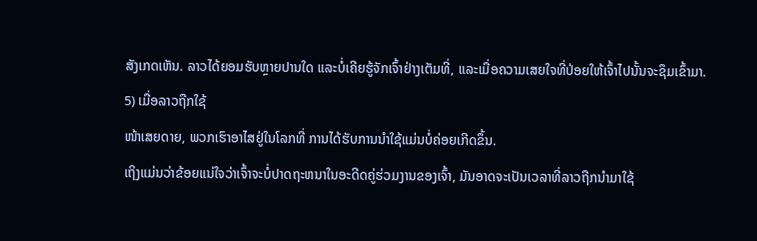ສັງເກດເຫັນ. ລາວໄດ້ຍອມຮັບຫຼາຍປານໃດ ແລະບໍ່ເຄີຍຮູ້ຈັກເຈົ້າຢ່າງເຕັມທີ່, ແລະເມື່ອຄວາມເສຍໃຈທີ່ປ່ອຍໃຫ້ເຈົ້າໄປນັ້ນຈະຊຶມເຂົ້າມາ.
5) ເມື່ອລາວຖືກໃຊ້
ໜ້າເສຍດາຍ, ພວກເຮົາອາໄສຢູ່ໃນໂລກທີ່ ການໄດ້ຮັບການນໍາໃຊ້ແມ່ນບໍ່ຄ່ອຍເກີດຂຶ້ນ.
ເຖິງແມ່ນວ່າຂ້ອຍແນ່ໃຈວ່າເຈົ້າຈະບໍ່ປາດຖະຫນາໃນອະດີດຄູ່ຮ່ວມງານຂອງເຈົ້າ, ມັນອາດຈະເປັນເວລາທີ່ລາວຖືກນໍາມາໃຊ້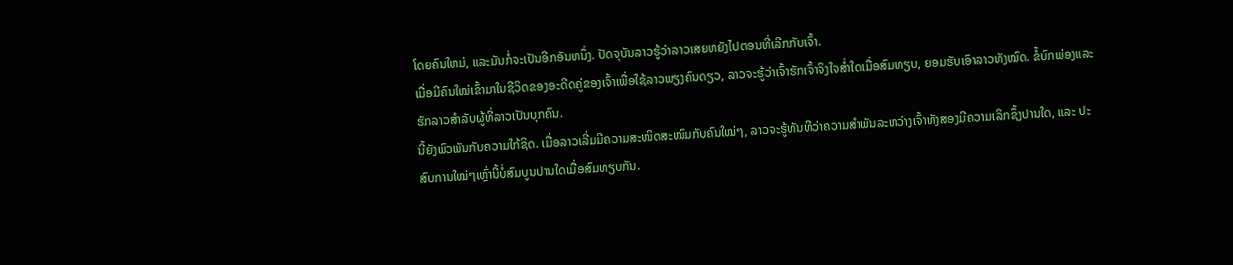ໂດຍຄົນໃຫມ່, ແລະມັນກໍ່ຈະເປັນອີກອັນຫນຶ່ງ. ປັດຈຸບັນລາວຮູ້ວ່າລາວເສຍຫຍັງໄປຕອນທີ່ເລີກກັບເຈົ້າ.
ເມື່ອມີຄົນໃໝ່ເຂົ້າມາໃນຊີວິດຂອງອະດີດຄູ່ຂອງເຈົ້າເພື່ອໃຊ້ລາວພຽງຄົນດຽວ, ລາວຈະຮູ້ວ່າເຈົ້າຮັກເຈົ້າຈິງໃຈສ່ຳໃດເມື່ອສົມທຽບ, ຍອມຮັບເອົາລາວທັງໝົດ. ຂໍ້ບົກພ່ອງແລະຮັກລາວສໍາລັບຜູ້ທີ່ລາວເປັນບຸກຄົນ.
ນີ້ຍັງພົວພັນກັບຄວາມໃກ້ຊິດ. ເມື່ອລາວເລີ່ມມີຄວາມສະໜິດສະໜົມກັບຄົນໃໝ່ໆ, ລາວຈະຮູ້ທັນທີວ່າຄວາມສຳພັນລະຫວ່າງເຈົ້າທັງສອງມີຄວາມເລິກຊຶ້ງປານໃດ, ແລະ ປະສົບການໃໝ່ໆເຫຼົ່ານີ້ບໍ່ສົມບູນປານໃດເມື່ອສົມທຽບກັນ.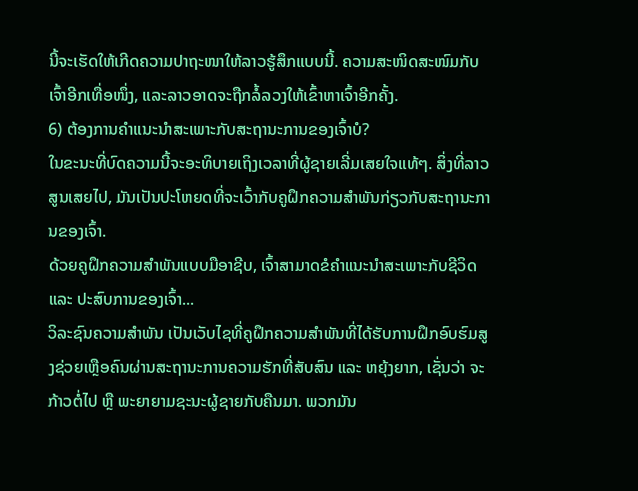ນີ້ຈະເຮັດໃຫ້ເກີດຄວາມປາຖະໜາໃຫ້ລາວຮູ້ສຶກແບບນີ້. ຄວາມສະໜິດສະໜົມກັບເຈົ້າອີກເທື່ອໜຶ່ງ, ແລະລາວອາດຈະຖືກລໍ້ລວງໃຫ້ເຂົ້າຫາເຈົ້າອີກຄັ້ງ.
6) ຕ້ອງການຄຳແນະນຳສະເພາະກັບສະຖານະການຂອງເຈົ້າບໍ?
ໃນຂະນະທີ່ບົດຄວາມນີ້ຈະອະທິບາຍເຖິງເວລາທີ່ຜູ້ຊາຍເລີ່ມເສຍໃຈແທ້ໆ. ສິ່ງທີ່ລາວສູນເສຍໄປ, ມັນເປັນປະໂຫຍດທີ່ຈະເວົ້າກັບຄູຝຶກຄວາມສຳພັນກ່ຽວກັບສະຖານະການຂອງເຈົ້າ.
ດ້ວຍຄູຝຶກຄວາມສຳພັນແບບມືອາຊີບ, ເຈົ້າສາມາດຂໍຄຳແນະນຳສະເພາະກັບຊີວິດ ແລະ ປະສົບການຂອງເຈົ້າ...
ວິລະຊົນຄວາມສໍາພັນ ເປັນເວັບໄຊທີ່ຄູຝຶກຄວາມສຳພັນທີ່ໄດ້ຮັບການຝຶກອົບຮົມສູງຊ່ວຍເຫຼືອຄົນຜ່ານສະຖານະການຄວາມຮັກທີ່ສັບສົນ ແລະ ຫຍຸ້ງຍາກ, ເຊັ່ນວ່າ ຈະກ້າວຕໍ່ໄປ ຫຼື ພະຍາຍາມຊະນະຜູ້ຊາຍກັບຄືນມາ. ພວກມັນ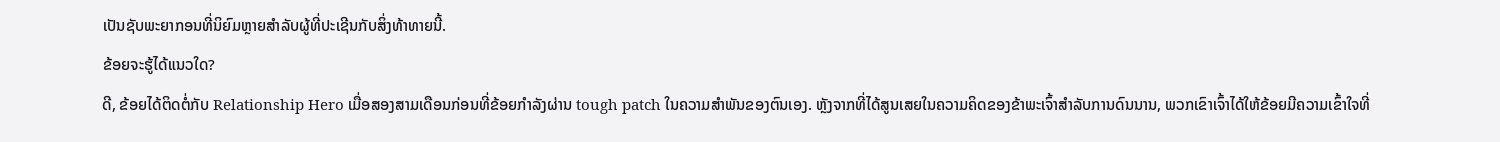ເປັນຊັບພະຍາກອນທີ່ນິຍົມຫຼາຍສໍາລັບຜູ້ທີ່ປະເຊີນກັບສິ່ງທ້າທາຍນີ້.
ຂ້ອຍຈະຮູ້ໄດ້ແນວໃດ?
ດີ, ຂ້ອຍໄດ້ຕິດຕໍ່ກັບ Relationship Hero ເມື່ອສອງສາມເດືອນກ່ອນທີ່ຂ້ອຍກໍາລັງຜ່ານ tough patch ໃນຄວາມສໍາພັນຂອງຕົນເອງ. ຫຼັງຈາກທີ່ໄດ້ສູນເສຍໃນຄວາມຄິດຂອງຂ້າພະເຈົ້າສໍາລັບການດົນນານ, ພວກເຂົາເຈົ້າໄດ້ໃຫ້ຂ້ອຍມີຄວາມເຂົ້າໃຈທີ່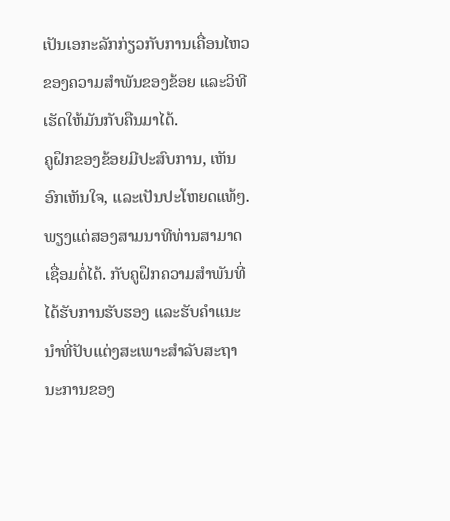ເປັນເອກະລັກກ່ຽວກັບການເຄື່ອນໄຫວຂອງຄວາມສຳພັນຂອງຂ້ອຍ ແລະວິທີເຮັດໃຫ້ມັນກັບຄືນມາໄດ້.
ຄູຝຶກຂອງຂ້ອຍມີປະສົບການ, ເຫັນອົກເຫັນໃຈ, ແລະເປັນປະໂຫຍດແທ້ໆ.
ພຽງແຕ່ສອງສາມນາທີທ່ານສາມາດເຊື່ອມຕໍ່ໄດ້. ກັບຄູຝຶກຄວາມສຳພັນທີ່ໄດ້ຮັບການຮັບຮອງ ແລະຮັບຄຳແນະນຳທີ່ປັບແຕ່ງສະເພາະສຳລັບສະຖານະການຂອງ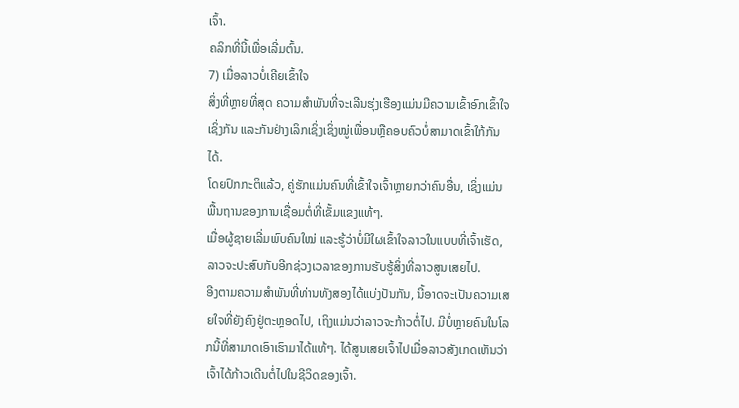ເຈົ້າ.
ຄລິກທີ່ນີ້ເພື່ອເລີ່ມຕົ້ນ.
7) ເມື່ອລາວບໍ່ເຄີຍເຂົ້າໃຈ
ສິ່ງທີ່ຫຼາຍທີ່ສຸດ ຄວາມສໍາພັນທີ່ຈະເລີນຮຸ່ງເຮືອງແມ່ນມີຄວາມເຂົ້າອົກເຂົ້າໃຈເຊິ່ງກັນ ແລະກັນຢ່າງເລິກເຊິ່ງເຊິ່ງໝູ່ເພື່ອນຫຼືຄອບຄົວບໍ່ສາມາດເຂົ້າໃກ້ກັນໄດ້.
ໂດຍປົກກະຕິແລ້ວ, ຄູ່ຮັກແມ່ນຄົນທີ່ເຂົ້າໃຈເຈົ້າຫຼາຍກວ່າຄົນອື່ນ, ເຊິ່ງແມ່ນ ພື້ນຖານຂອງການເຊື່ອມຕໍ່ທີ່ເຂັ້ມແຂງແທ້ໆ.
ເມື່ອຜູ້ຊາຍເລີ່ມພົບຄົນໃໝ່ ແລະຮູ້ວ່າບໍ່ມີໃຜເຂົ້າໃຈລາວໃນແບບທີ່ເຈົ້າເຮັດ, ລາວຈະປະສົບກັບອີກຊ່ວງເວລາຂອງການຮັບຮູ້ສິ່ງທີ່ລາວສູນເສຍໄປ.
ອີງຕາມຄວາມສຳພັນທີ່ທ່ານທັງສອງໄດ້ແບ່ງປັນກັນ, ນີ້ອາດຈະເປັນຄວາມເສຍໃຈທີ່ຍັງຄົງຢູ່ຕະຫຼອດໄປ, ເຖິງແມ່ນວ່າລາວຈະກ້າວຕໍ່ໄປ. ມີບໍ່ຫຼາຍຄົນໃນໂລກນີ້ທີ່ສາມາດເອົາເຮົາມາໄດ້ແທ້ໆ. ໄດ້ສູນເສຍເຈົ້າໄປເມື່ອລາວສັງເກດເຫັນວ່າເຈົ້າໄດ້ກ້າວເດີນຕໍ່ໄປໃນຊີວິດຂອງເຈົ້າ.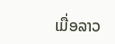ເມື່ອລາວ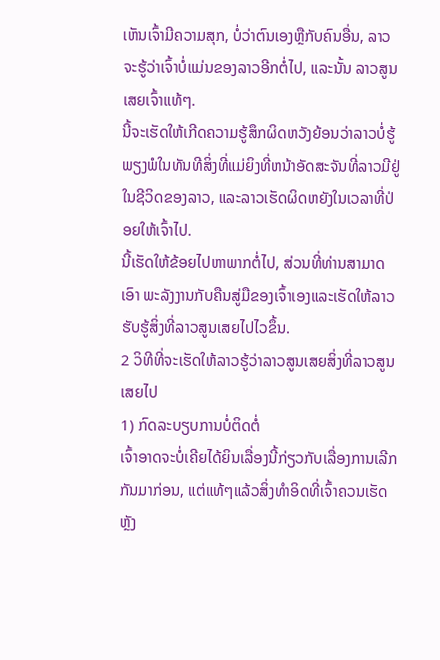ເຫັນເຈົ້າມີຄວາມສຸກ, ບໍ່ວ່າຕົນເອງຫຼືກັບຄົນອື່ນ, ລາວຈະຮູ້ວ່າເຈົ້າບໍ່ແມ່ນຂອງລາວອີກຕໍ່ໄປ, ແລະນັ້ນ ລາວສູນເສຍເຈົ້າແທ້ໆ.
ນີ້ຈະເຮັດໃຫ້ເກີດຄວາມຮູ້ສຶກຜິດຫວັງຍ້ອນວ່າລາວບໍ່ຮູ້ພຽງພໍໃນທັນທີສິ່ງທີ່ແມ່ຍິງທີ່ຫນ້າອັດສະຈັນທີ່ລາວມີຢູ່ໃນຊີວິດຂອງລາວ, ແລະລາວເຮັດຜິດຫຍັງໃນເວລາທີ່ປ່ອຍໃຫ້ເຈົ້າໄປ.
ນີ້ເຮັດໃຫ້ຂ້ອຍໄປຫາພາກຕໍ່ໄປ, ສ່ວນທີ່ທ່ານສາມາດເອົາ ພະລັງງານກັບຄືນສູ່ມືຂອງເຈົ້າເອງແລະເຮັດໃຫ້ລາວຮັບຮູ້ສິ່ງທີ່ລາວສູນເສຍໄປໄວຂຶ້ນ.
2 ວິທີທີ່ຈະເຮັດໃຫ້ລາວຮູ້ວ່າລາວສູນເສຍສິ່ງທີ່ລາວສູນເສຍໄປ
1) ກົດລະບຽບການບໍ່ຕິດຕໍ່
ເຈົ້າອາດຈະບໍ່ເຄີຍໄດ້ຍິນເລື່ອງນີ້ກ່ຽວກັບເລື່ອງການເລີກກັນມາກ່ອນ, ແຕ່ແທ້ໆແລ້ວສິ່ງທຳອິດທີ່ເຈົ້າຄວນເຮັດຫຼັງ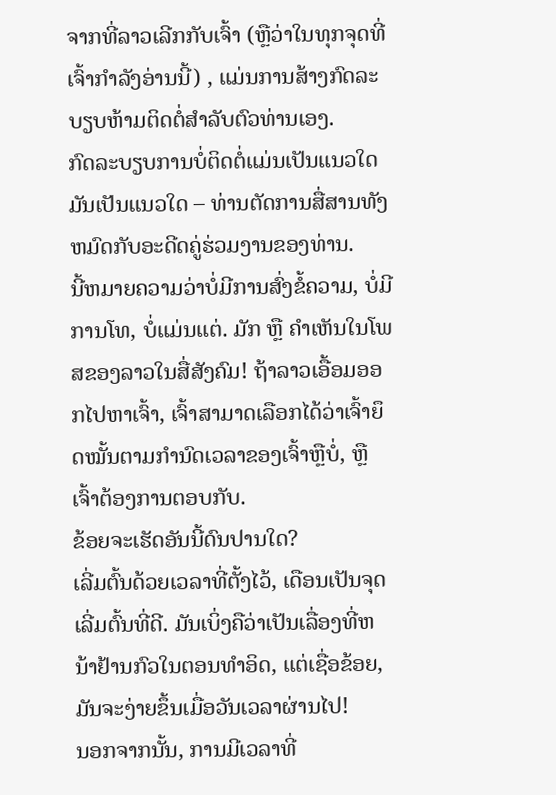ຈາກທີ່ລາວເລີກກັບເຈົ້າ (ຫຼືວ່າໃນທຸກຈຸດທີ່ເຈົ້າກຳລັງອ່ານນີ້) , ແມ່ນການສ້າງກົດລະບຽບຫ້າມຕິດຕໍ່ສໍາລັບຕົວທ່ານເອງ.
ກົດລະບຽບການບໍ່ຕິດຕໍ່ແມ່ນເປັນແນວໃດມັນເປັນແນວໃດ – ທ່ານຕັດການສື່ສານທັງຫມົດກັບອະດີດຄູ່ຮ່ວມງານຂອງທ່ານ.
ນີ້ຫມາຍຄວາມວ່າບໍ່ມີການສົ່ງຂໍ້ຄວາມ, ບໍ່ມີການໂທ, ບໍ່ແມ່ນແຕ່. ມັກ ຫຼື ຄຳເຫັນໃນໂພສຂອງລາວໃນສື່ສັງຄົມ! ຖ້າລາວເອື້ອມອອກໄປຫາເຈົ້າ, ເຈົ້າສາມາດເລືອກໄດ້ວ່າເຈົ້າຍຶດໝັ້ນຕາມກຳນົດເວລາຂອງເຈົ້າຫຼືບໍ່, ຫຼືເຈົ້າຕ້ອງການຕອບກັບ.
ຂ້ອຍຈະເຮັດອັນນີ້ດົນປານໃດ?
ເລີ່ມຕົ້ນດ້ວຍເວລາທີ່ຕັ້ງໄວ້, ເດືອນເປັນຈຸດເລີ່ມຕົ້ນທີ່ດີ. ມັນເບິ່ງຄືວ່າເປັນເລື່ອງທີ່ຫນ້າຢ້ານກົວໃນຕອນທໍາອິດ, ແຕ່ເຊື່ອຂ້ອຍ, ມັນຈະງ່າຍຂຶ້ນເມື່ອວັນເວລາຜ່ານໄປ!
ນອກຈາກນັ້ນ, ການມີເວລາທີ່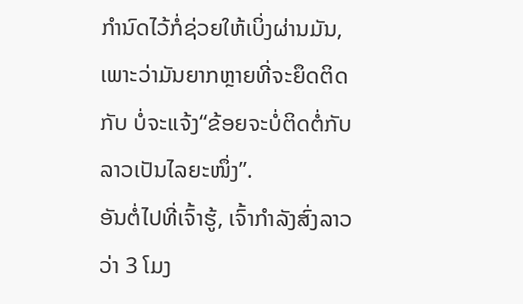ກໍານົດໄວ້ກໍ່ຊ່ວຍໃຫ້ເບິ່ງຜ່ານມັນ, ເພາະວ່າມັນຍາກຫຼາຍທີ່ຈະຍຶດຕິດກັບ ບໍ່ຈະແຈ້ງ“ຂ້ອຍຈະບໍ່ຕິດຕໍ່ກັບລາວເປັນໄລຍະໜຶ່ງ”.
ອັນຕໍ່ໄປທີ່ເຈົ້າຮູ້, ເຈົ້າກໍາລັງສົ່ງລາວວ່າ 3 ໂມງ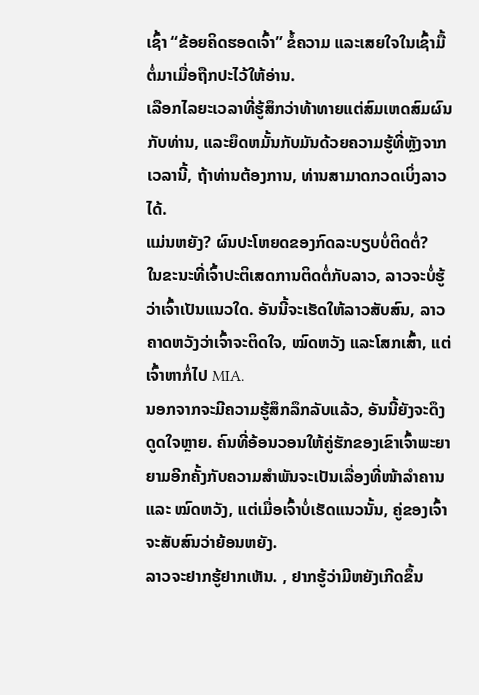ເຊົ້າ “ຂ້ອຍຄິດຮອດເຈົ້າ” ຂໍ້ຄວາມ ແລະເສຍໃຈໃນເຊົ້າມື້ຕໍ່ມາເມື່ອຖືກປະໄວ້ໃຫ້ອ່ານ.
ເລືອກໄລຍະເວລາທີ່ຮູ້ສຶກວ່າທ້າທາຍແຕ່ສົມເຫດສົມຜົນກັບທ່ານ, ແລະຍຶດຫມັ້ນກັບມັນດ້ວຍຄວາມຮູ້ທີ່ຫຼັງຈາກເວລານີ້, ຖ້າທ່ານຕ້ອງການ, ທ່ານສາມາດກວດເບິ່ງລາວໄດ້.
ແມ່ນຫຍັງ? ຜົນປະໂຫຍດຂອງກົດລະບຽບບໍ່ຕິດຕໍ່?
ໃນຂະນະທີ່ເຈົ້າປະຕິເສດການຕິດຕໍ່ກັບລາວ, ລາວຈະບໍ່ຮູ້ວ່າເຈົ້າເປັນແນວໃດ. ອັນນີ້ຈະເຮັດໃຫ້ລາວສັບສົນ, ລາວຄາດຫວັງວ່າເຈົ້າຈະຕິດໃຈ, ໝົດຫວັງ ແລະໂສກເສົ້າ, ແຕ່ເຈົ້າຫາກໍ່ໄປ MIA.
ນອກຈາກຈະມີຄວາມຮູ້ສຶກລຶກລັບແລ້ວ, ອັນນີ້ຍັງຈະດຶງດູດໃຈຫຼາຍ. ຄົນທີ່ອ້ອນວອນໃຫ້ຄູ່ຮັກຂອງເຂົາເຈົ້າພະຍາຍາມອີກຄັ້ງກັບຄວາມສຳພັນຈະເປັນເລື່ອງທີ່ໜ້າລຳຄານ ແລະ ໝົດຫວັງ, ແຕ່ເມື່ອເຈົ້າບໍ່ເຮັດແນວນັ້ນ, ຄູ່ຂອງເຈົ້າຈະສັບສົນວ່າຍ້ອນຫຍັງ.
ລາວຈະຢາກຮູ້ຢາກເຫັນ. , ຢາກຮູ້ວ່າມີຫຍັງເກີດຂຶ້ນ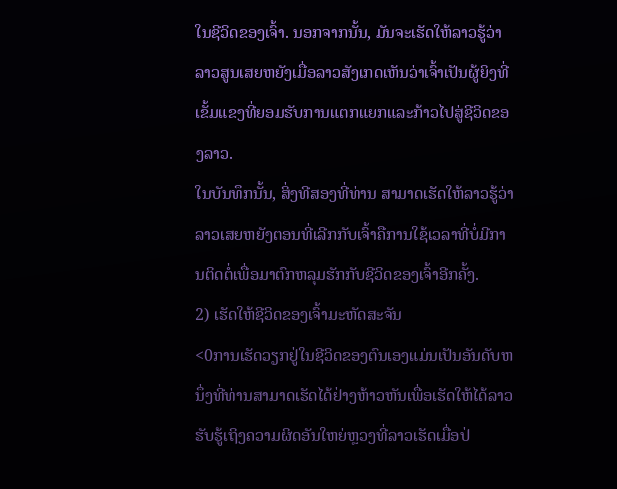ໃນຊີວິດຂອງເຈົ້າ. ນອກຈາກນັ້ນ, ມັນຈະເຮັດໃຫ້ລາວຮູ້ວ່າລາວສູນເສຍຫຍັງເມື່ອລາວສັງເກດເຫັນວ່າເຈົ້າເປັນຜູ້ຍິງທີ່ເຂັ້ມແຂງທີ່ຍອມຮັບການແຕກແຍກແລະກ້າວໄປສູ່ຊີວິດຂອງລາວ.
ໃນບັນທຶກນັ້ນ, ສິ່ງທີສອງທີ່ທ່ານ ສາມາດເຮັດໃຫ້ລາວຮູ້ວ່າລາວເສຍຫຍັງຕອນທີ່ເລີກກັບເຈົ້າຄືການໃຊ້ເວລາທີ່ບໍ່ມີການຕິດຕໍ່ເພື່ອມາຕົກຫລຸມຮັກກັບຊີວິດຂອງເຈົ້າອີກຄັ້ງ.
2) ເຮັດໃຫ້ຊີວິດຂອງເຈົ້າມະຫັດສະຈັນ
<0ການເຮັດວຽກຢູ່ໃນຊີວິດຂອງຕົນເອງແມ່ນເປັນອັນດັບຫນຶ່ງທີ່ທ່ານສາມາດເຮັດໄດ້ຢ່າງຫ້າວຫັນເພື່ອເຮັດໃຫ້ໄດ້ລາວຮັບຮູ້ເຖິງຄວາມຜິດອັນໃຫຍ່ຫຼວງທີ່ລາວເຮັດເມື່ອປ່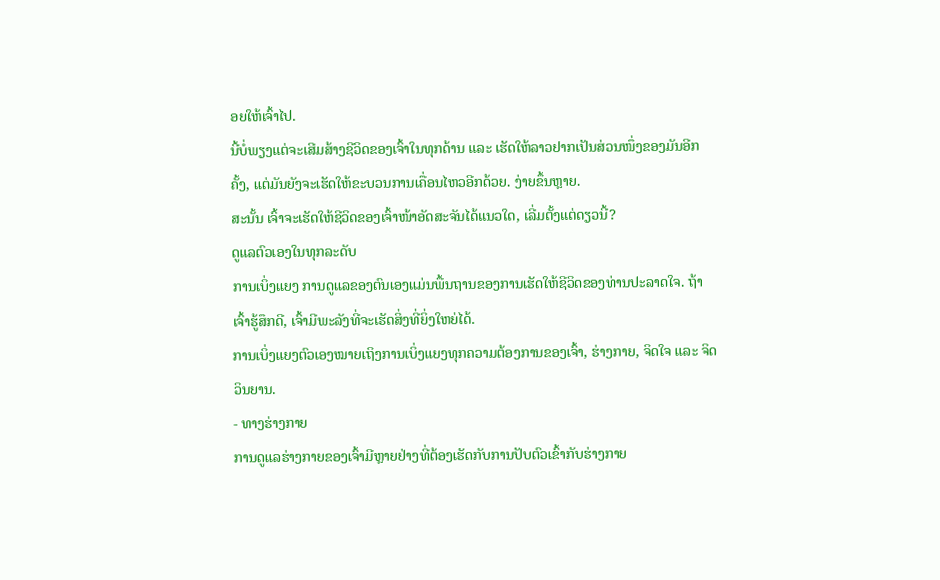ອຍໃຫ້ເຈົ້າໄປ.
ນີ້ບໍ່ພຽງແຕ່ຈະເສີມສ້າງຊີວິດຂອງເຈົ້າໃນທຸກດ້ານ ແລະ ເຮັດໃຫ້ລາວຢາກເປັນສ່ວນໜຶ່ງຂອງມັນອີກຄັ້ງ, ແຕ່ມັນຍັງຈະເຮັດໃຫ້ຂະບວນການເຄື່ອນໄຫວອີກດ້ວຍ. ງ່າຍຂຶ້ນຫຼາຍ.
ສະນັ້ນ ເຈົ້າຈະເຮັດໃຫ້ຊີວິດຂອງເຈົ້າໜ້າອັດສະຈັນໄດ້ແນວໃດ, ເລີ່ມຕັ້ງແຕ່ດຽວນີ້?
ດູແລຕົວເອງໃນທຸກລະດັບ
ການເບິ່ງແຍງ ການດູແລຂອງຕົນເອງແມ່ນພື້ນຖານຂອງການເຮັດໃຫ້ຊີວິດຂອງທ່ານປະລາດໃຈ. ຖ້າເຈົ້າຮູ້ສຶກດີ, ເຈົ້າມີພະລັງທີ່ຈະເຮັດສິ່ງທີ່ຍິ່ງໃຫຍ່ໄດ້.
ການເບິ່ງແຍງຕົວເອງໝາຍເຖິງການເບິ່ງແຍງທຸກຄວາມຕ້ອງການຂອງເຈົ້າ, ຮ່າງກາຍ, ຈິດໃຈ ແລະ ຈິດວິນຍານ.
- ທາງຮ່າງກາຍ
ການດູແລຮ່າງກາຍຂອງເຈົ້າມີຫຼາຍຢ່າງທີ່ຕ້ອງເຮັດກັບການປັບຕົວເຂົ້າກັບຮ່າງກາຍ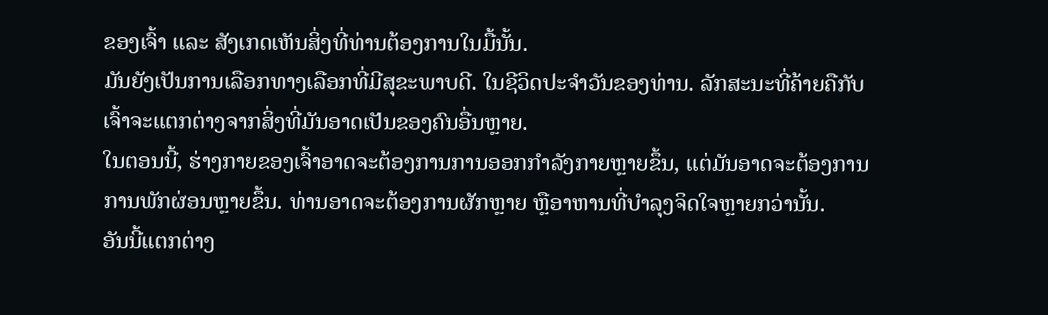ຂອງເຈົ້າ ແລະ ສັງເກດເຫັນສິ່ງທີ່ທ່ານຕ້ອງການໃນມື້ນັ້ນ.
ມັນຍັງເປັນການເລືອກທາງເລືອກທີ່ມີສຸຂະພາບດີ. ໃນຊີວິດປະຈໍາວັນຂອງທ່ານ. ລັກສະນະທີ່ຄ້າຍຄືກັບເຈົ້າຈະແຕກຕ່າງຈາກສິ່ງທີ່ມັນອາດເປັນຂອງຄົນອື່ນຫຼາຍ.
ໃນຕອນນີ້, ຮ່າງກາຍຂອງເຈົ້າອາດຈະຕ້ອງການການອອກກຳລັງກາຍຫຼາຍຂຶ້ນ, ແຕ່ມັນອາດຈະຕ້ອງການການພັກຜ່ອນຫຼາຍຂຶ້ນ. ທ່ານອາດຈະຕ້ອງການຜັກຫຼາຍ ຫຼືອາຫານທີ່ບຳລຸງຈິດໃຈຫຼາຍກວ່ານັ້ນ.
ອັນນີ້ແຕກຕ່າງ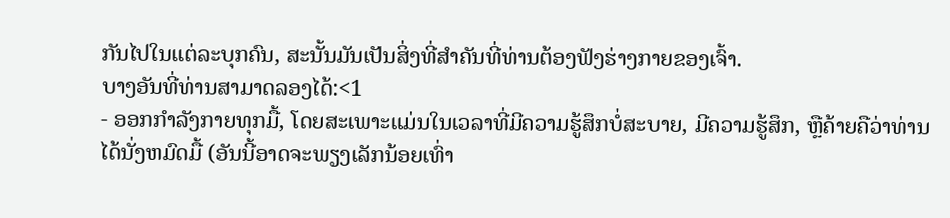ກັນໄປໃນແຕ່ລະບຸກຄົນ, ສະນັ້ນມັນເປັນສິ່ງທີ່ສຳຄັນທີ່ທ່ານຕ້ອງຟັງຮ່າງກາຍຂອງເຈົ້າ.
ບາງອັນທີ່ທ່ານສາມາດລອງໄດ້:<1
- ອອກກຳລັງກາຍທຸກມື້, ໂດຍສະເພາະແມ່ນໃນເວລາທີ່ມີຄວາມຮູ້ສຶກບໍ່ສະບາຍ, ມີຄວາມຮູ້ສຶກ, ຫຼືຄ້າຍຄືວ່າທ່ານໄດ້ນັ່ງຫມົດມື້ (ອັນນີ້ອາດຈະພຽງເລັກນ້ອຍເທົ່າ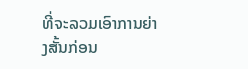ທີ່ຈະລວມເອົາການຍ່າງສັ້ນກ່ອນ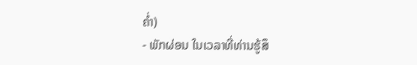ຄ່ຳ)
- ພັກຜ່ອນ ໃນເວລາທີ່ທ່ານຮູ້ສຶ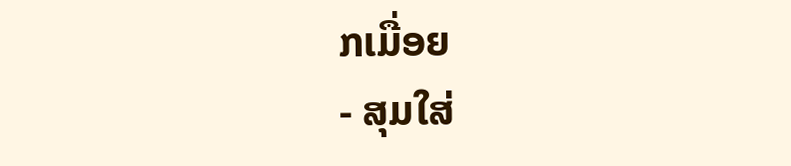ກເມື່ອຍ
- ສຸມໃສ່